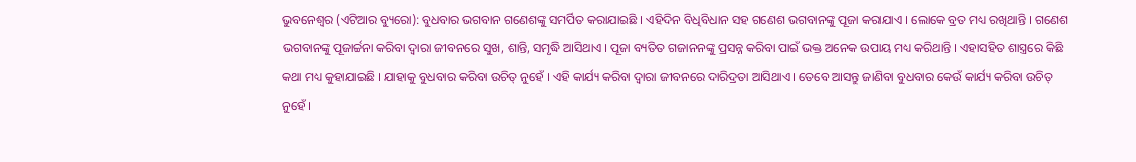ଭୁବନେଶ୍ୱର (ଏଟିଆର ବ୍ୟୁରୋ): ବୁଧବାର ଭଗବାନ ଗଣେଶଙ୍କୁ ସମର୍ପିତ କରାଯାଇଛି । ଏହିଦିନ ବିଧିବିଧାନ ସହ ଗଣେଶ ଭଗବାନଙ୍କୁ ପୂଜା କରାଯାଏ । ଲୋକେ ବ୍ରତ ମଧ୍ୟ ରଖିଥାନ୍ତି । ଗଣେଶ ଭଗବାନଙ୍କୁ ପୂଜାର୍ଚ୍ଚନା କରିବା ଦ୍ୱାରା ଜୀବନରେ ସୁଖ, ଶାନ୍ତି, ସମୃଦ୍ଧି ଆସିଥାଏ । ପୂଜା ବ୍ୟତିତ ଗଜାନନଙ୍କୁ ପ୍ରସନ୍ନ କରିବା ପାଇଁ ଭକ୍ତ ଅନେକ ଉପାୟ ମଧ୍ୟ କରିଥାନ୍ତି । ଏହାସହିତ ଶାସ୍ତ୍ରରେ କିଛି କଥା ମଧ୍ୟ କୁହାଯାଇଛି । ଯାହାକୁ ବୁଧବାର କରିବା ଉଚିତ୍ ନୁହେଁ । ଏହି କାର୍ଯ୍ୟ କରିବା ଦ୍ୱାରା ଜୀବନରେ ଦାରିଦ୍ରତା ଆସିଥାଏ । ତେବେ ଆସନ୍ତୁ ଜାଣିବା ବୁଧବାର କେଉଁ କାର୍ଯ୍ୟ କରିବା ଉଚିତ୍ ନୁହେଁ ।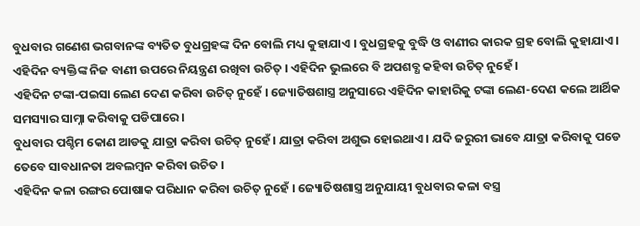ବୁଧବାର ଗଣେଶ ଭଗବାନଙ୍କ ବ୍ୟତିତ ବୁଧଗ୍ରହଙ୍କ ଦିନ ବୋଲି ମଧ୍ୟ କୁହାଯାଏ । ବୁଧଗ୍ରହକୁ ବୁଦ୍ଧି ଓ ବାଣୀର କାରକ ଗ୍ରହ ବୋଲି କୁହାଯାଏ । ଏହିଦିନ ବ୍ୟକ୍ତିଙ୍କ ନିଜ ବାଣୀ ଉପରେ ନିୟନ୍ତ୍ରଣ ରଖିବା ଉଚିତ୍ । ଏହିଦିନ ଭୁଲରେ ବି ଅପଶବ୍ଧ କହିବା ଉଚିତ୍ ନୁହେଁ ।
ଏହିଦିନ ଟଙ୍କା-ପଇସା ଲେଣ ଦେଣ କରିବା ଉଚିତ୍ ନୁହେଁ । ଜ୍ୟୋତିଷଶାସ୍ତ୍ର ଅନୁସାରେ ଏହିଦିନ କାହାରିକୁ ଟଙ୍କା ଲେଣ-ଦେଣ କଲେ ଆର୍ଥିକ ସମସ୍ୟାର ସାମ୍ନା କରିବାକୁ ପଡିପାରେ ।
ବୁଧବାର ପଶ୍ଚିମ କୋଣ ଆଡକୁ ଯାତ୍ରା କରିବା ଉଚିତ୍ ନୁହେଁ । ଯାତ୍ରା କରିବା ଅଶୁଭ ହୋଇଥାଏ । ଯଦି ଜରୁରୀ ଭାବେ ଯାତ୍ରା କରିବାକୁ ପଡେ ତେବେ ସାବଧାନତା ଅବଲମ୍ବନ କରିବା ଉଚିତ ।
ଏହିଦିନ କଳା ରଙ୍ଗର ପୋଷାକ ପରିଧାନ କରିବା ଉଚିତ୍ ନୁହେଁ । ଜ୍ୟୋତିଷଶାସ୍ତ୍ର ଅନୁଯାୟୀ ବୁଧବାର କଳା ବସ୍ତ୍ର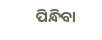ପିନ୍ଧିବା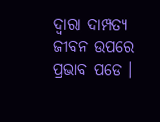ଦ୍ୱାରା ଦାମ୍ପତ୍ୟ ଜୀବନ ଉପରେ ପ୍ରଭାବ ପଡେ ।